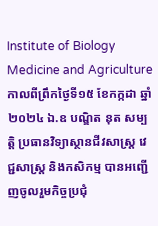Institute of Biology Medicine and Agriculture
កាលពីព្រឹកថ្ងៃទី១៥ ខែកក្កដា ឆ្នាំ២០២៤ ឯ.ឧ បណ្ឌិត នុត សម្បត្តិ ប្រធានវិទ្យាស្ថានជីវសាស្ត្រ វេជ្ជសាស្ត្រ និងកសិកម្ម បានអញ្ជើញចូលរួមកិច្ចប្រជុំ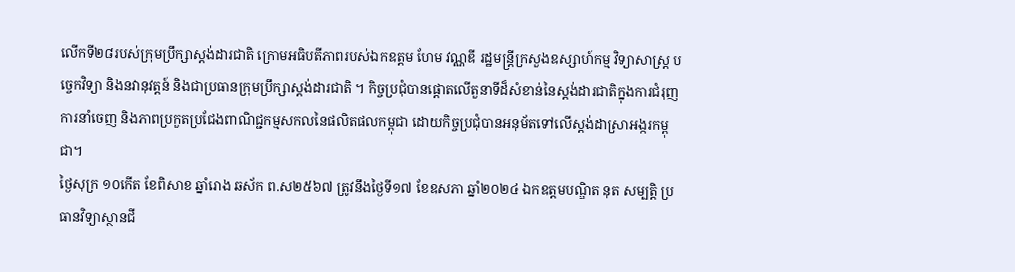លើកទី២៨របស់ក្រុមប្រឹក្សាស្តង់ដារជាតិ ក្រោមអធិបតីភាពរបស់ឯកឧត្តម ហែម វណ្ណឌី រដ្ឋមន្ត្រីក្រសួងឧស្សាហ៍កម្ម វិទ្យាសាស្រ្ត បច្ចេកវិទ្យា និងនវានុវត្តន៍ និងជាប្រធានក្រុមប្រឹក្សាស្តង់ដារជាតិ ។ កិច្ចប្រជុំបានផ្តោតលើតួនាទីដ៏សំខាន់នៃស្តង់ដារជាតិក្នុងការជំរុញការនាំចេញ និងភាពប្រកួតប្រជែងពាណិជ្ជកម្មសកលនៃផលិតផលកម្ពុជា ដោយកិច្ចប្រជំុបានអនុម័តទៅលើស្តង់ដាស្រាអង្ករកម្ពុជា។
ថ្ងៃសុក្រ ១០កើត ខែពិសាខ ឆ្នាំរោង ឆស័ក ព.ស២៥៦៧ ត្រូវនឹងថ្ងៃទី១៧ ខែឧសភា ឆ្នាំ២០២៤ ឯកឧត្តមបណ្ឌិត នុត សម្បត្តិ ប្រធានវិទ្យាស្ថានជី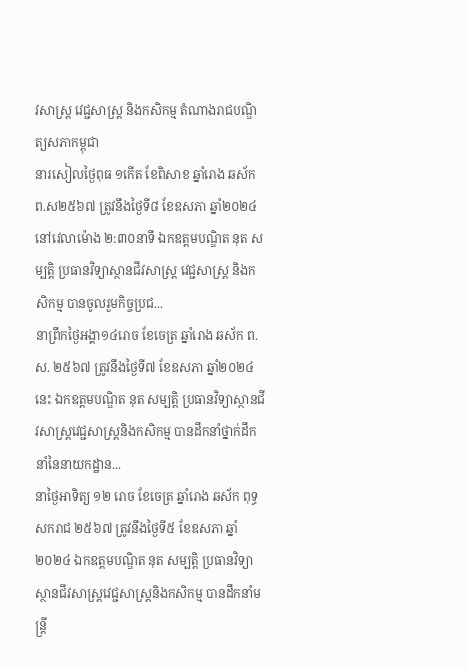វសាស្រ្ត វេជ្ជសាស្រ្ត និងកសិកម្ម តំណាងរាជបណ្ឌិត្យសភាកម្ពុជា
នារសៀលថ្ងៃពុធ ១កើត ខែពិសាខ ឆ្នាំរោង ឆស័ក ព.ស២៥៦៧ ត្រូវនឹងថ្ងៃទី៨ ខែឧសភា ឆ្នាំ២០២៤ នៅវេលាម៉ោង ២:៣០នាទី ឯកឧត្តមបណ្ឌិត នុត សម្បត្តិ ប្រធានវិទ្យាស្ថានជីវសាស្រ្ត វេជ្ជសាស្រ្ត និងកសិកម្ម បានចូលរួមកិច្ចប្រជ...
នាព្រឹកថ្ងៃអង្គា១៤រោច ខែចេត្រ ឆ្នាំរោង ឆស័ក ព.ស. ២៥៦៧ ត្រូវនឹងថ្ងៃទី៧ ខែឧសភា ឆ្នាំ២០២៤ នេះ ឯកឧត្ដមបណ្ឌិត នុត សម្បត្តិ ប្រធានវិទ្យាស្ថានជីវសាស្រ្តវេជ្ជសាស្រ្តនិងកសិកម្ម បានដឹកនាំថ្នាក់ដឹកនាំនៃនាយកដ្ឋាន...
នាថ្ងៃអាទិត្យ ១២ រោច ខែចេត្រ ឆ្នាំរោង ឆស័ក ពុទ្ធសករាជ ២៥៦៧ ត្រូវនឹងថ្ងៃទី៥ ខែឧសភា ឆ្នាំ២០២៤ ឯកឧត្តមបណ្ឌិត នុត សម្បត្តិ ប្រធានវិទ្យាស្ថានជីវសាស្រ្តវេជ្ជសាស្រ្តនិងកសិកម្ម បានដឹកនាំមន្រ្តី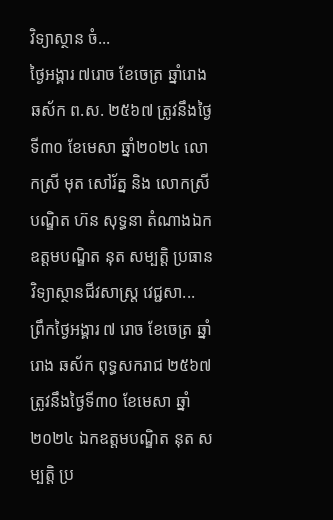វិទ្យាស្ថាន ចំ...
ថ្ងៃអង្គារ ៧រោច ខែចេត្រ ឆ្នាំរោង ឆស័ក ព.ស. ២៥៦៧ ត្រូវនឹងថ្ងៃទី៣០ ខែមេសា ឆ្នាំ២០២៤ លោកស្រី មុត សៅរ័ត្ន និង លោកស្រី បណ្ឌិត ហ៊ន សុទ្ធនា តំណាងឯកឧត្តមបណ្ឌិត នុត សម្បត្តិ ប្រធានវិទ្យាស្ថានជីវសាស្រ្ត វេជ្ជសា...
ព្រឹកថ្ងៃអង្គារ ៧ រោច ខែចេត្រ ឆ្នាំរោង ឆស័ក ពុទ្ធសករាជ ២៥៦៧ ត្រូវនឹងថ្ងៃទី៣០ ខែមេសា ឆ្នាំ២០២៤ ឯកឧត្តមបណ្ឌិត នុត សម្បត្តិ ប្រ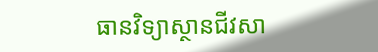ធានវិទ្យាស្ថានជីវសា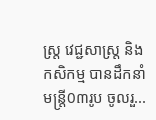ស្រ្ត វេជ្ជសាស្រ្ត និងកសិកម្ម បានដឹកនាំមន្រ្តី0៣រូប ចូលរួ...